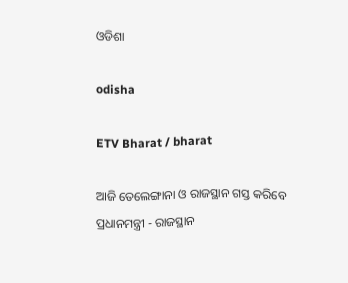ଓଡିଶା

odisha

ETV Bharat / bharat

ଆଜି ତେଲେଙ୍ଗାନା ଓ ରାଜସ୍ଥାନ ଗସ୍ତ କରିବେ ପ୍ରଧାନମନ୍ତ୍ରୀ - ରାଜସ୍ଥାନ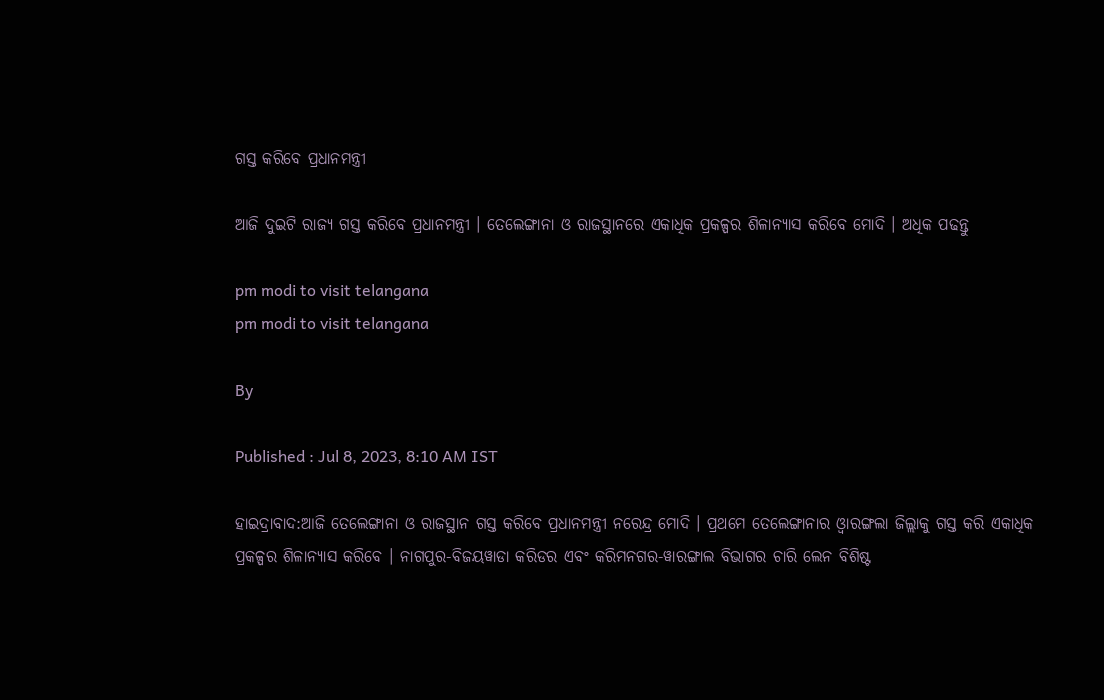ଗସ୍ତ କରିବେ ପ୍ରଧାନମନ୍ତ୍ରୀ

ଆଜି ଦୁଇଟି ରାଜ୍ୟ ଗସ୍ତ କରିବେ ପ୍ରଧାନମନ୍ତ୍ରୀ । ତେଲେଙ୍ଗାନା ଓ ରାଜସ୍ଥାନରେ ଏକାଧିକ ପ୍ରକଳ୍ପର ଶିଳାନ୍ୟାସ କରିବେ ମୋଦି । ଅଧିକ ପଢନ୍ତୁ

pm modi to visit telangana
pm modi to visit telangana

By

Published : Jul 8, 2023, 8:10 AM IST

ହାଇଦ୍ରାବାଦ:ଆଜି ତେଲେଙ୍ଗାନା ଓ ରାଜସ୍ଥାନ ଗସ୍ତ କରିବେ ପ୍ରଧାନମନ୍ତ୍ରୀ ନରେନ୍ଦ୍ର ମୋଦି । ପ୍ରଥମେ ତେଲେଙ୍ଗାନାର ଓ୍ବାରଙ୍ଗଲା ଜିଲ୍ଲାକୁ ଗସ୍ତ କରି ଏକାଧିକ ପ୍ରକଳ୍ପର ଶିଳାନ୍ୟାସ କରିବେ । ନାଗପୁର-ବିଜୟୱାଡା କରିଡର ଏବଂ କରିମନଗର-ୱାରଙ୍ଗାଲ ବିଭାଗର ଚାରି ଲେନ ବିଶିଷ୍ଟ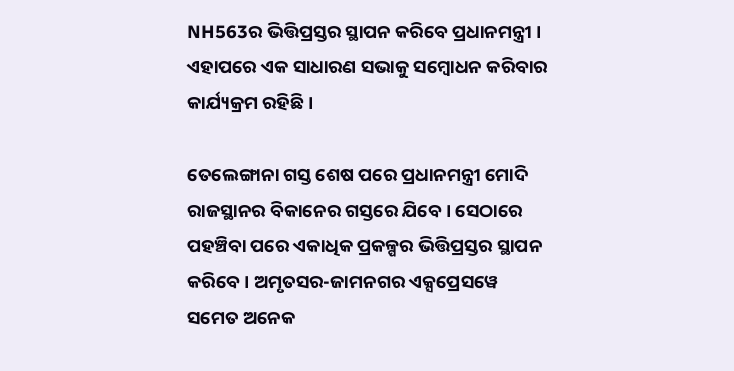NH563ର ଭିତ୍ତିପ୍ରସ୍ତର ସ୍ଥାପନ କରିବେ ପ୍ରଧାନମନ୍ତ୍ରୀ । ଏହାପରେ ଏକ ସାଧାରଣ ସଭାକୁ ସମ୍ବୋଧନ କରିବାର କାର୍ଯ୍ୟକ୍ରମ ରହିଛି ।

ତେଲେଙ୍ଗାନା ଗସ୍ତ ଶେଷ ପରେ ପ୍ରଧାନମନ୍ତ୍ରୀ ମୋଦି ରାଜସ୍ଥାନର ବିକାନେର ଗସ୍ତରେ ଯିବେ । ସେଠାରେ ପହଞ୍ଚିବା ପରେ ଏକାଧିକ ପ୍ରକଳ୍ପର ଭିତ୍ତିପ୍ରସ୍ତର ସ୍ଥାପନ କରିବେ । ଅମୃତସର-ଜାମନଗର ଏକ୍ସପ୍ରେସୱେ ସମେତ ଅନେକ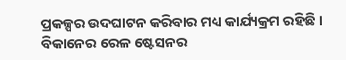ପ୍ରକଳ୍ପର ଉଦଘାଟନ କରିବାର ମଧ୍ୟ କାର୍ଯ୍ୟକ୍ରମ ରହିଛି । ବିକାନେର ରେଳ ଷ୍ଟେସନର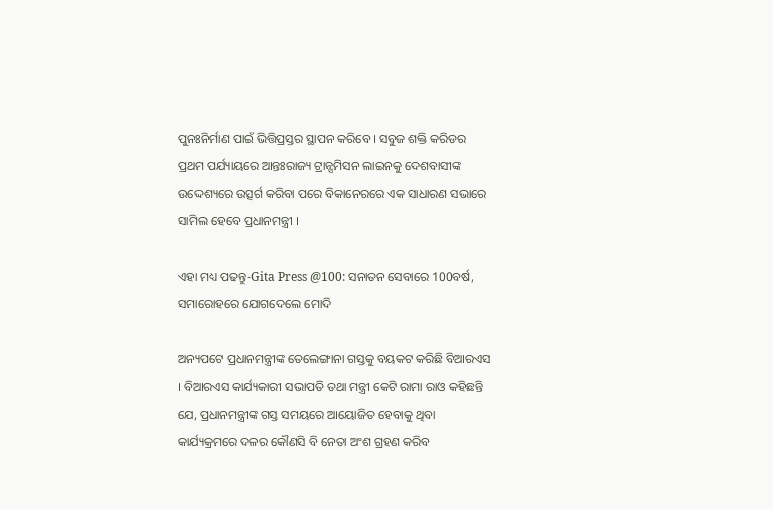ପୁନଃନିର୍ମାଣ ପାଇଁ ଭିତ୍ତିପ୍ରସ୍ତର ସ୍ଥାପନ କରିବେ । ସବୁଜ ଶକ୍ତି କରିଡର ପ୍ରଥମ ପର୍ଯ୍ୟାୟରେ ଆନ୍ତଃରାଜ୍ୟ ଟ୍ରାନ୍ସମିସନ ଲାଇନକୁ ଦେଶବାସୀଙ୍କ ଉଦ୍ଦେଶ୍ୟରେ ଉତ୍ସର୍ଗ କରିବା ପରେ ବିକାନେରରେ ଏକ ସାଧାରଣ ସଭାରେ ସାମିଲ ହେବେ ପ୍ରଧାନମନ୍ତ୍ରୀ ।

ଏହା ମଧ୍ୟ ପଢନ୍ତୁ-Gita Press @100: ସନାତନ ସେବାରେ 100ବର୍ଷ, ସମାରୋହରେ ଯୋଗଦେଲେ ମୋଦି

ଅନ୍ୟପଟେ ପ୍ରଧାନମନ୍ତ୍ରୀଙ୍କ ତେଲେଙ୍ଗାନା ଗସ୍ତକୁ ବୟକଟ କରିଛି ବିଆରଏସ । ବିଆରଏସ କାର୍ଯ୍ୟକାରୀ ସଭାପତି ତଥା ମନ୍ତ୍ରୀ କେଟି ରାମା ରାଓ କହିଛନ୍ତି ଯେ, ପ୍ରଧାନମନ୍ତ୍ରୀଙ୍କ ଗସ୍ତ ସମୟରେ ଆୟୋଜିତ ହେବାକୁ ଥିବା କାର୍ଯ୍ୟକ୍ରମରେ ଦଳର କୌଣସି ବି ନେତା ଅଂଶ ଗ୍ରହଣ କରିବ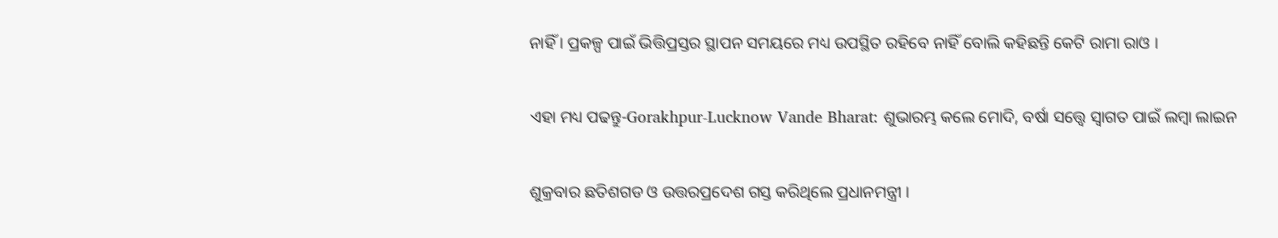ନାହିଁ । ପ୍ରକଳ୍ପ ପାଇଁ ଭିତ୍ତିପ୍ରସ୍ତର ସ୍ଥାପନ ସମୟରେ ମଧ୍ୟ ଉପସ୍ଥିତ ରହିବେ ନାହିଁ ବୋଲି କହିଛନ୍ତି କେଟି ରାମା ରାଓ ।

ଏହା ମଧ୍ୟ ପଢନ୍ତୁ-Gorakhpur-Lucknow Vande Bharat: ଶୁଭାରମ୍ଭ କଲେ ମୋଦି, ବର୍ଷା ସତ୍ତ୍ବେ ସ୍ବାଗତ ପାଇଁ ଲମ୍ବା ଲାଇନ

ଶୁକ୍ରବାର ଛତିଶଗଡ ଓ ଉତ୍ତରପ୍ରଦେଶ ଗସ୍ତ କରିଥିଲେ ପ୍ରଧାନମନ୍ତ୍ରୀ ।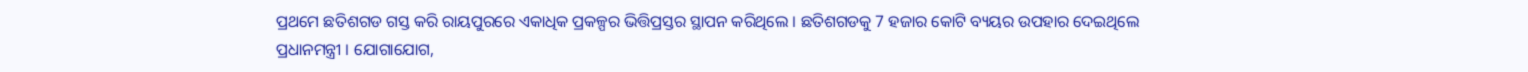ପ୍ରଥମେ ଛତିଶଗଡ ଗସ୍ତ କରି ରାୟପୁରରେ ଏକାଧିକ ପ୍ରକଳ୍ପର ଭିତ୍ତିପ୍ରସ୍ତର ସ୍ଥାପନ କରିଥିଲେ । ଛତିଶଗଡକୁ 7 ହଜାର କୋଟି ବ୍ୟୟର ଉପହାର ଦେଇଥିଲେ ପ୍ରଧାନମନ୍ତ୍ରୀ । ଯୋଗାଯୋଗ,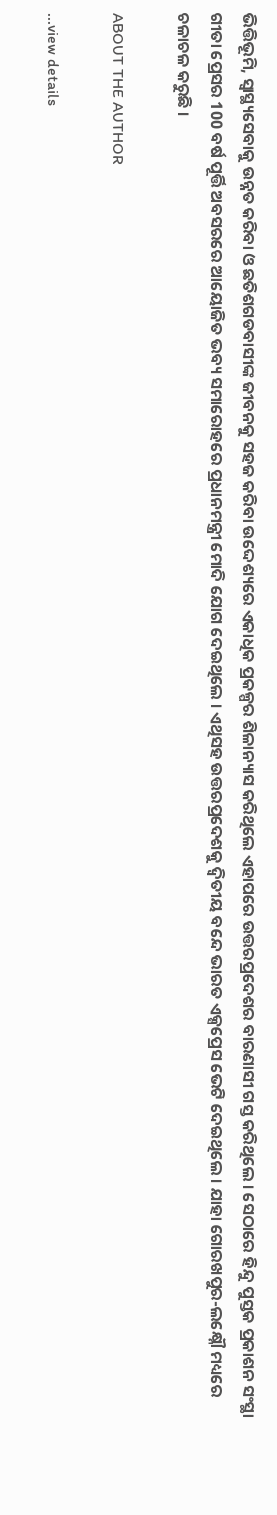ଭିତ୍ତିଭୂମି, ସ୍ବାସ୍ଥ୍ୟସେବାକୁ ଉନ୍ନତ କରିବା ଓ ଛତିଶଗଡବାସୀଙ୍କ ଜୀବନକୁ ସହଜ କରିବା ଉଦ୍ଦେଶ୍ୟରେ ଏକାଧିକ ପ୍ରକଳ୍ପର ଶିଳାନ୍ୟାସ କରିଥିଲେ ଏହାପରେ ଉତ୍ତରପ୍ରଦେଶର ବାରଣାସୀ ଗସ୍ତ କରିଥିଲେ । ସେଠାରେ ହିନ୍ଦୁ ପୁସ୍ତକ ପ୍ରକାଶନ ସଂସ୍ଥା ଗୀତା ପ୍ରେସର 100 ବର୍ଷ ପୂର୍ତ୍ତି ଅବସରରେ ଆୟୋଜିତ ଭବ୍ୟ ସମାରୋହରେ ପ୍ରଧାନମନ୍ତ୍ରୀ ମୋଦି ଯୋଗ ଦେଇଥିଲେ । ଏଥିସହ ଉତ୍ତରପ୍ରଦେଶକୁ ଦ୍ବିତୀୟ ବନ୍ଦେ ଭାରତ ଏକ୍ସପ୍ରେସ ଭେଟି ଦେଇଥିଲେ । ଯାହା ଗୋରଖପୁର-ଲକ୍ଷ୍ନୌ ମଧ୍ୟରେ ଚଳାଚଳ କରୁଛି ।

ABOUT THE AUTHOR

...view details